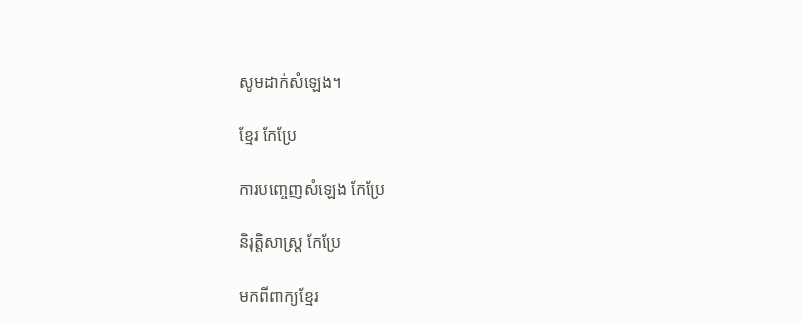សូមដាក់សំឡេង។

ខ្មែរ កែប្រែ

ការបញ្ចេញសំឡេង កែប្រែ

និរុត្តិសាស្ត្រ កែប្រែ

មកពីពាក្យខ្មែរ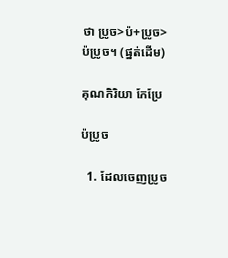ថា ប្រូច>ប៉+ប្រូច> ប៉ប្រូច។ (ផ្នត់ដើម)

គុណកិរិយា កែប្រែ

ប៉ប្រូច

  1. ដែលចេញប្រូច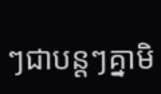ៗជាបន្ដៗគ្នាមិ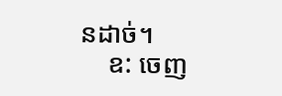នដាច់។
    ឧ: ចេញ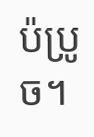ប៉ប្រូច។